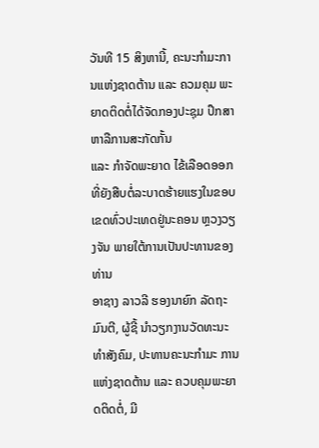ວັນທີ 15 ສິງຫານີ້, ຄະນະກຳມະການແຫ່ງຊາດຕ້ານ ແລະ ຄວມຄຸມ ພະຍາດຕິດຕໍ່ໄດ້ຈັດກອງປະຊຸມ ປຶກສາຫາລືການສະກັດກັ້ນ
ແລະ ກຳຈັດພະຍາດ ໄຂ້ເລືອດອອກທີ່ຍັງສືບຕໍ່ລະບາດຮ້າຍແຮງໃນຂອບເຂດທົ່ວປະເທດຢູ່ນະຄອນ ຫຼວງວຽງຈັນ ພາຍໃຕ້ການເປັນປະທານຂອງທ່ານ
ອາຊາງ ລາວລີ ຮອງນາຍົກ ລັດຖະມົນຕີ, ຜູ້ຊີ້ ນຳວຽກງານວັດທະນະທຳສັງຄົມ, ປະທານຄະນະກຳມະ ການແຫ່ງຊາດຕ້ານ ແລະ ຄວບຄຸມພະຍາດຕິດຕໍ່, ມີ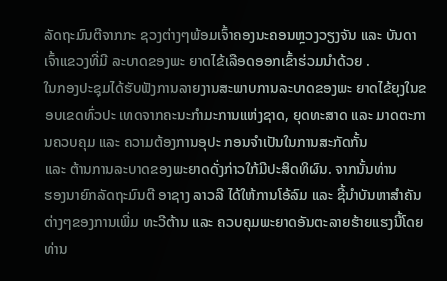ລັດຖະມົນຕີຈາກກະ ຊວງຕ່າງໆພ້ອມເຈົ້າຄອງນະຄອນຫຼວງວຽງຈັນ ແລະ ບັນດາເຈົ້າແຂວງທີ່ມີ ລະບາດຂອງພະ ຍາດໄຂ້ເລືອດອອກເຂົ້າຮ່ວມນຳດ້ວຍ .
ໃນກອງປະຊຸມໄດ້ຮັບຟັງການລາຍງານສະພາບການລະບາດຂອງພະ ຍາດໄຂ້ຍຸງໃນຂອບເຂດທົ່ວປະ ເທດຈາກຄະນະກຳມະການແຫ່ງຊາດ, ຍຸດທະສາດ ແລະ ມາດຕະການຄວບຄຸມ ແລະ ຄວາມຕ້ອງການອຸປະ ກອນຈຳເປັນໃນການສະກັດກັ້ນ
ແລະ ຕ້ານການລະບາດຂອງພະຍາດດັ່ງກ່າວໃກ້ມີປະສິດທິຜົນ. ຈາກນັ້ນທ່ານ
ຮອງນາຍົກລັດຖະມົນຕີ ອາຊາງ ລາວລີ ໄດ້ໃຫ້ການໂອ້ລົມ ແລະ ຊີ້ນຳບັນຫາສຳຄັນຕ່າງໆຂອງການເພີ່ມ ທະວີຕ້ານ ແລະ ຄວບຄຸມພະຍາດອັນຕະລາຍຮ້າຍແຮງນີ້ໂດຍທ່ານ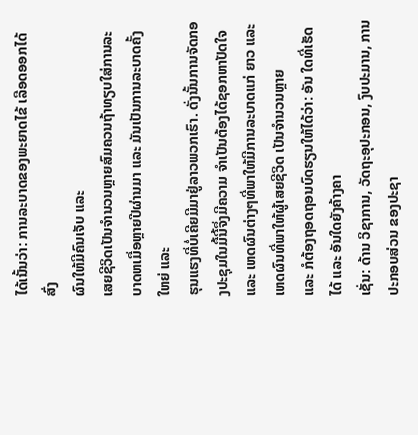ໄດ້ເນັ້ນວ່າ: ການລະບາດຂອງພະຍາດໄຂ້ ເລືອດອອກໄດ້ສົ່ງ
ຜົນໃຫ້ມີຄົນເຈັບ ແລະ
ເສຍຊີວິດເປັນຈຳນວນຫຼາຍສົມຄວນຖ້າທຽບໃສ່ການລະບາດຫເມື່ອຫຼາຍປີຜ່ານມາ ແລະ ມັນເປັນການລະບາດຄັ້ງໃຫຍ່ ແລະ
ຮຸນແຮງທີ່ບໍ່ເຄີຍມີມາຢູ່ລາວພວກເຮົາ. ດັ່ງນັ້ນການຈັດກອງປະຊຸມໃນມື້ນີ້ຈຶ່ງມີຄວາມ ຈຳເປັນຕ້ອງໄດ້ຊອກຫາປັດໃຈ ແລະ ເຫດຜົນຕ່າງໆທີ່ພາໃຫ້ມີການລະບາດແກ່ ຍາວ ແລະ ເຫດຜົນທີ່ພາໃຫ້ຜູ້ເສຍຊີວິດ ເປັນຈຳນວນຫຼາຍ
ແລະ ກໍຕ້ອງຖອດຖອນບົດຮຽນໃຫ້ໄດ້ວ່າ: ອັນ ໃດທີ່ເຮັດໄດ້ ແລະ ອັນໃດຍັງຄ້າງຄາ
ເຊັ່ນ: ດ້ານ ວິຊາການ, ວັດຖະອຸປະກອນ, ງົບປະມານ, ການປະກອບສ່ວນ ຂອງປະຊາ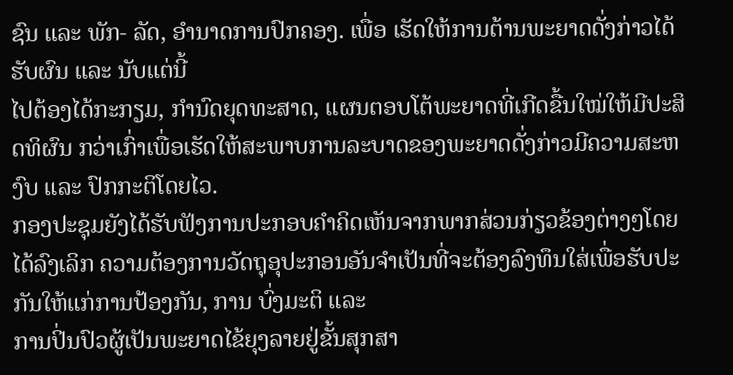ຊົນ ແລະ ພັກ- ລັດ, ອຳນາດການປົກຄອງ. ເພື່ອ ເຮັດໃຫ້ການຕ້ານພະຍາດດັ່ງກ່າວໄດ້ຮັບຜົນ ແລະ ນັບແຕ່ນີ້
ໄປຕ້ອງໄດ້ກະກຽມ, ກຳນົດຍຸດທະສາດ, ແຜນຕອບໂຕ້ພະຍາດທີ່ເກີດຂື້ນໃໝ່ໃຫ້ມີປະສິດທິຜົນ ກວ່າເກົ່າເພື່ອເຮັດໃຫ້ສະພາບການລະບາດຂອງພະຍາດດັ່ງກ່າວມີຄວາມສະຫງົບ ແລະ ປົກກະຕິໂດຍໄວ.
ກອງປະຊຸມຍັງໄດ້ຮັບຟັງການປະກອບຄຳຄິດເຫັນຈາກພາກສ່ວນກ່ຽວຂ້ອງຕ່າງໆໂດຍໄດ້ລົງເລິກ ຄວາມຕ້ອງການວັດຖຸອຸປະກອນອັນຈຳເປັນທີ່ຈະຕ້ອງລົງທຶນໃສ່ເພື່ອຮັບປະກັນໃຫ້ແກ່ການປ້ອງກັນ, ການ ບົ່ງມະຕິ ແລະ
ການປິ່ນປົວຜູ້ເປັນພະຍາດໄຂ້ຍຸງລາຍຢູ່ຂັ້ນສຸກສາ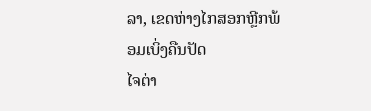ລາ, ເຂດຫ່າງໄກສອກຫຼີກພ້ອມເບິ່ງຄືນປັດ
ໄຈຕ່າ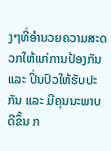ງໆທີ່ອຳນວຍຄວາມສະດວກໃຫ້ແກ່ການປ້ອງກັນ ແລະ ປິ່ນປົວໃຫ້ຮັບປະກັນ ແລະ ມີຄຸນນະພາບດີຂຶ້ນ ກ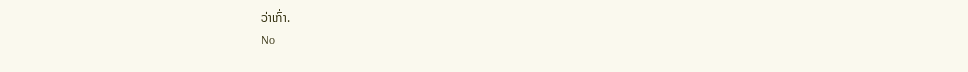ວ່າເກົ່າ.
No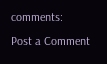comments:
Post a Comment